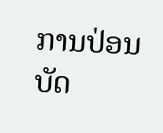ການປ່ອນບັດ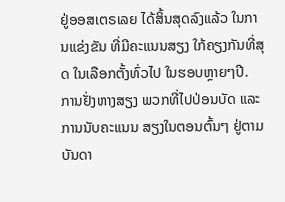ຢູ່ອອສເຕຣເລຍ ໄດ້ສິ້ນສຸດລົງແລ້ວ ໃນການແຂ່ງຂັນ ທີ່ມີຄະແນນສຽງ ໃກ້ຄຽງກັນທີ່ສຸດ ໃນເລືອກຕັ້ງທົ່ວໄປ ໃນຮອບຫຼາຍໆປີ.
ການຢັ່ງຫາງສຽງ ພວກທີ່ໄປປ່ອນບັດ ແລະການນັບຄະແນນ ສຽງໃນຕອນຕົ້ນໆ ຢູ່ຕາມບັນດາ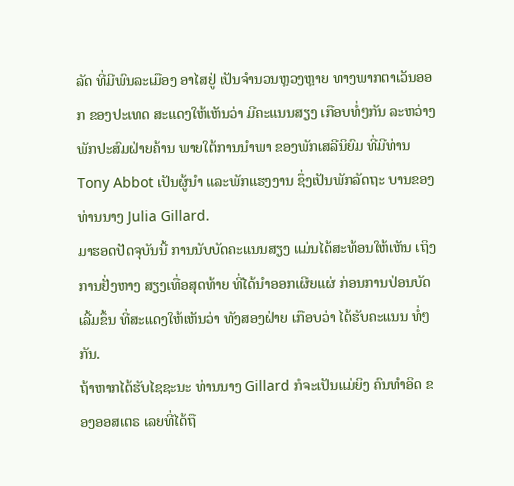ລັດ ທີ່ມີພົນລະເມືອງ ອາໄສຢູ່ ເປັນຈຳນວນຫຼວງຫຼາຍ ທາງພາກຕາເວັນອອກ ຂອງປະເທດ ສະແດງໃຫ້ເຫັນວ່າ ມີຄະແນນສຽງ ເກືອບທໍ່ໆກັນ ລະຫວ່າງ ພັກປະສົມຝ່າຍຄ້ານ ພາຍໃຕ້ການນຳພາ ຂອງພັກເສລີນິຍົມ ທີ່ມີທ່ານ Tony Abbot ເປັນຜູ້ນຳ ແລະພັກແຮງງານ ຊຶ່ງເປັນພັກລັດຖະ ບານຂອງທ່ານນາງ Julia Gillard.
ມາຮອດປັດຈຸບັນນີ້ ການນັບບັດຄະແນນສຽງ ແມ່ນໄດ້ສະທ້ອນໃຫ້ເຫັນ ເຖິງການຢັ່ງຫາງ ສຽງເທື່ອສຸດທ້າຍ ທີ່ໄດ້ນຳອອກເຜີຍແຜ່ ກ່ອນການປ່ອນບັດ ເລີ້ມຂຶ້ນ ທີ່ສະແດງໃຫ້ເຫັນວ່າ ທັງສອງຝ່າຍ ເກືອບວ່າ ໄດ້ຮັບຄະແນນ ທໍ່ໆກັນ.
ຖ້າຫາກໄດ້ຮັບໄຊຊະນະ ທ່ານນາງ Gillard ກໍຈະເປັນແມ່ຍິງ ຄົນທຳອິດ ຂອງອອສເຕຣ ເລຍທີ່ໄດ້ຖື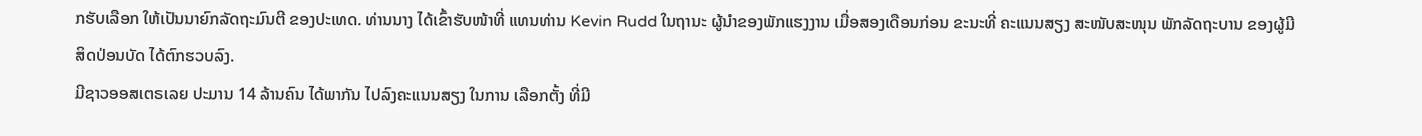ກຮັບເລືອກ ໃຫ້ເປັນນາຍົກລັດຖະມົນຕີ ຂອງປະເທດ. ທ່ານນາງ ໄດ້ເຂົ້າຮັບໜ້າທີ່ ແທນທ່ານ Kevin Rudd ໃນຖານະ ຜູ້ນຳຂອງພັກແຮງງານ ເມື່ອສອງເດືອນກ່ອນ ຂະນະທີ່ ຄະແນນສຽງ ສະໜັບສະໜຸນ ພັກລັດຖະບານ ຂອງຜູ້ມີສິດປ່ອນບັດ ໄດ້ຕົກຮວບລົງ.
ມີຊາວອອສເຕຣເລຍ ປະມານ 14 ລ້ານຄົນ ໄດ້ພາກັນ ໄປລົງຄະແນນສຽງ ໃນການ ເລືອກຕັ້ງ ທີ່ມີ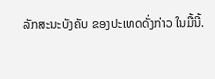ລັກສະນະບັງຄັບ ຂອງປະເທດດັ່ງກ່າວ ໃນມື້ນີ້.